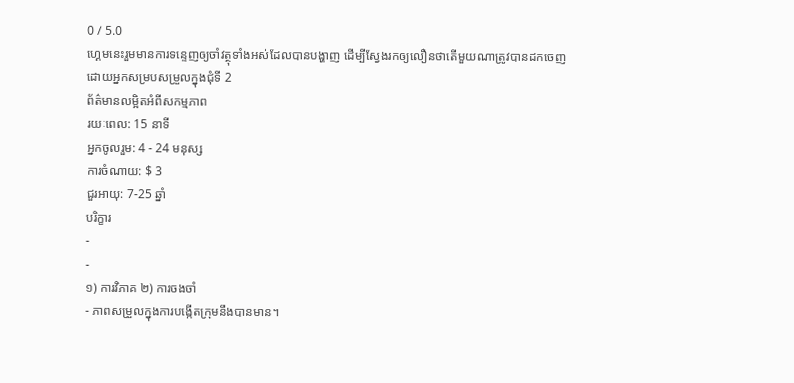0 / 5.0
ហ្គេមនេះរួមមានការទន្ទេញឲ្យចាំវត្ថុទាំងអស់ដែលបានបង្ហាញ ដើម្បីស្វែងរកឲ្យលឿនថាតើមួយណាត្រូវបានដកចេញដោយអ្នកសម្របសម្រួលក្នុងជុំទី 2
ព័ត៌មានលម្អិតអំពីសកម្មភាព
រយៈពេល: 15 នាទី
អ្នកចូលរួម: 4 - 24 មនុស្ស
ការចំណាយ: $ 3
ជួរអាយុ: 7-25 ឆ្នាំ
បរិក្ខារ
-
-
១) ការវិភាគ ២) ការចងចាំ
- ភាពសម្រួលក្នុងការបង្កើតក្រុមនឹងបានមាន។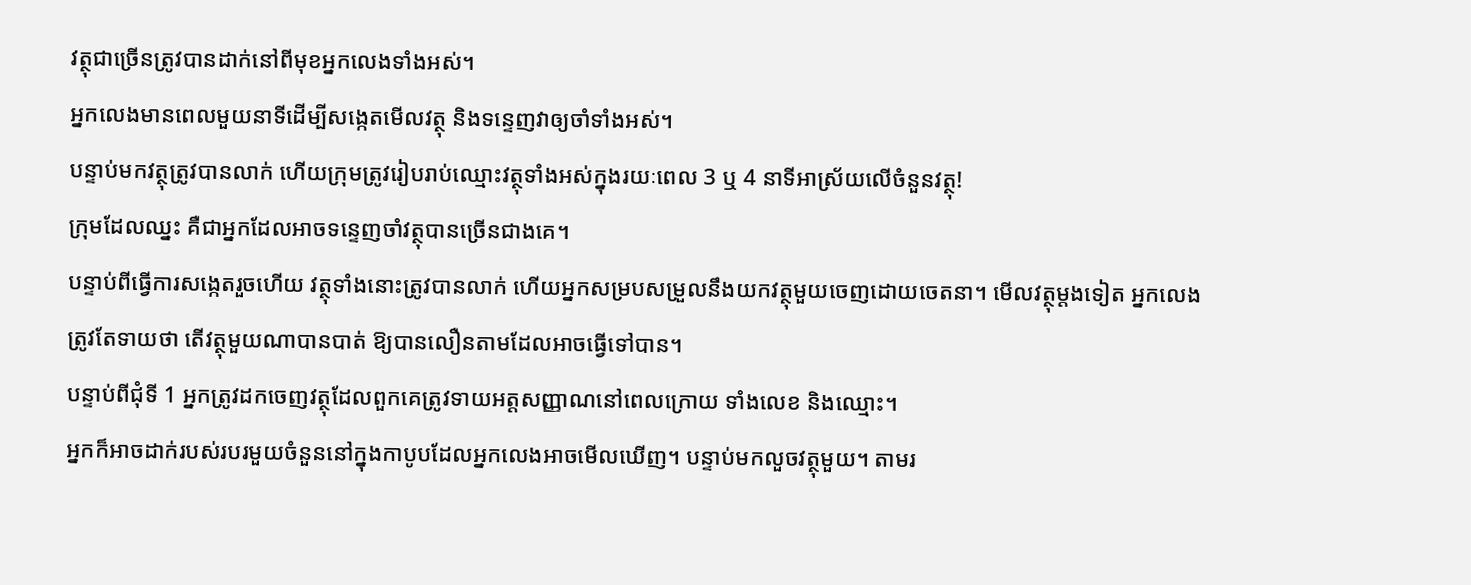វត្ថុជាច្រើនត្រូវបានដាក់នៅពីមុខអ្នកលេងទាំងអស់។
អ្នកលេងមានពេលមួយនាទីដើម្បីសង្កេតមើលវត្ថុ និងទន្ទេញវាឲ្យចាំទាំងអស់។
បន្ទាប់មកវត្ថុត្រូវបានលាក់ ហើយក្រុមត្រូវរៀបរាប់ឈ្មោះវត្ថុទាំងអស់ក្នុងរយៈពេល 3 ឬ 4 នាទីអាស្រ័យលើចំនួនវត្ថុ!
ក្រុមដែលឈ្នះ គឺជាអ្នកដែលអាចទន្ទេញចាំវត្ថុបានច្រើនជាងគេ។
បន្ទាប់ពីធ្វើការសង្កេតរួចហើយ វត្ថុទាំងនោះត្រូវបានលាក់ ហើយអ្នកសម្របសម្រួលនឹងយកវត្ថុមួយចេញដោយចេតនា។ មើលវត្ថុម្តងទៀត អ្នកលេងត្រូវតែទាយថា តើវត្ថុមួយណាបានបាត់ ឱ្យបានលឿនតាមដែលអាចធ្វើទៅបាន។
បន្ទាប់ពីជុំទី 1 អ្នកត្រូវដកចេញវត្ថុដែលពួកគេត្រូវទាយអត្តសញ្ញាណនៅពេលក្រោយ ទាំងលេខ និងឈ្មោះ។
អ្នកក៏អាចដាក់របស់របរមួយចំនួននៅក្នុងកាបូបដែលអ្នកលេងអាចមើលឃើញ។ បន្ទាប់មកលួចវត្ថុមួយ។ តាមរ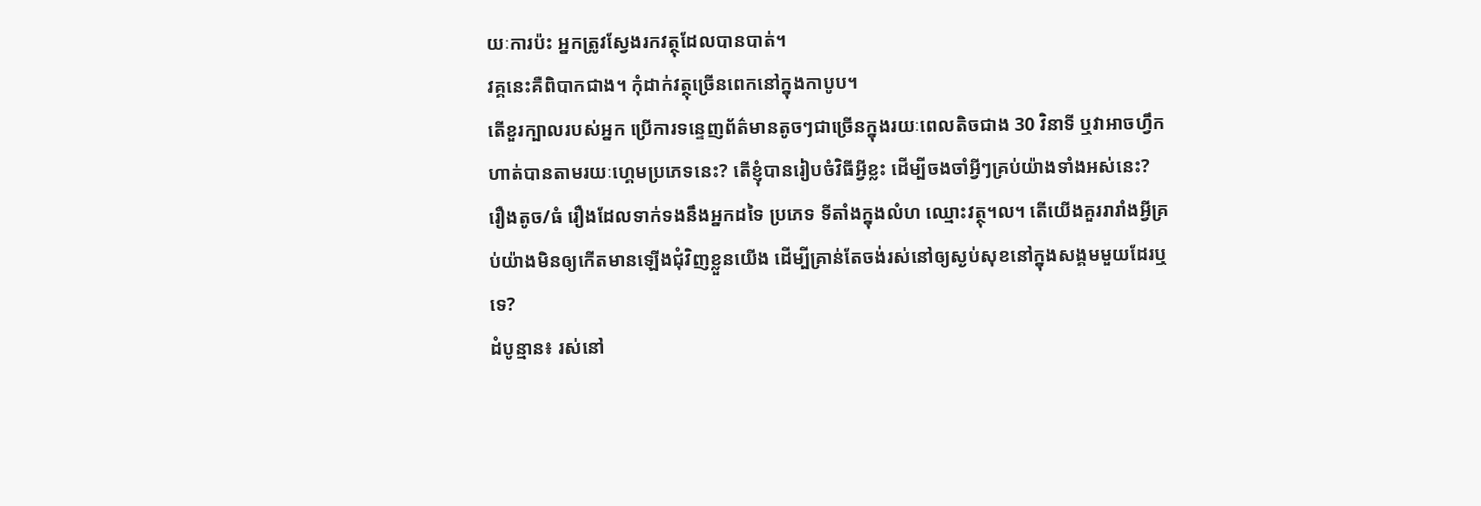យៈការប៉ះ អ្នកត្រូវស្វែងរកវត្ថុដែលបានបាត់។
វគ្គនេះគឺពិបាកជាង។ កុំដាក់វត្ថុច្រើនពេកនៅក្នុងកាបូប។
តើខួរក្បាលរបស់អ្នក ប្រើការទន្ទេញព័ត៌មានតូចៗជាច្រើនក្នុងរយៈពេលតិចជាង 30 វិនាទី ឬវាអាចហ្វឹកហាត់បានតាមរយៈហ្គេមប្រភេទនេះ? តើខ្ញុំបានរៀបចំវិធីអ្វីខ្លះ ដើម្បីចងចាំអ្វីៗគ្រប់យ៉ាងទាំងអស់នេះ? រឿងតូច/ធំ រឿងដែលទាក់ទងនឹងអ្នកដទៃ ប្រភេទ ទីតាំងក្នុងលំហ ឈ្មោះវត្ថុ។ល។ តើយើងគួររារាំងអ្វីគ្រប់យ៉ាងមិនឲ្យកើតមានឡើងជុំវិញខ្លួនយើង ដើម្បីគ្រាន់តែចង់រស់នៅឲ្យស្ងប់សុខនៅក្នុងសង្គមមួយដែរឬទេ?
ដំបូន្មាន៖ រស់នៅ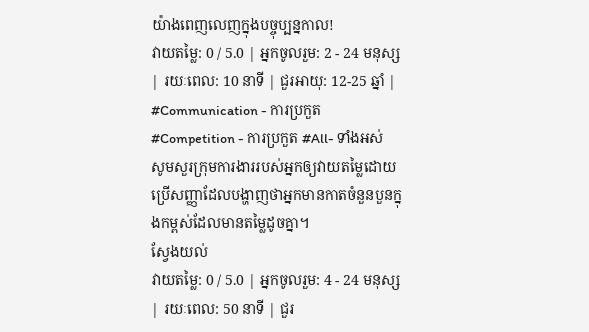យ៉ាងពេញលេញក្នុងបច្ចុប្បន្នកាល!
វាយតម្លៃ: 0 / 5.0 | អ្នកចូលរួម: 2 - 24 មនុស្ស | រយៈពេល: 10 នាទី | ជួរអាយុ: 12-25 ឆ្នាំ | #Communication - ការប្រកួត #Competition - ការប្រកួត #All- ទាំងអស់
សូមសួរក្រុមការងាររបស់អ្នកឲ្យវាយតម្លៃដោយប្រើសញ្ញាដែលបង្ហាញថាអ្នកមានកាតចំនួនបួនក្នុងកម្ពស់ដែលមានតម្លៃដូចគ្នា។
ស្វែងយល់
វាយតម្លៃ: 0 / 5.0 | អ្នកចូលរួម: 4 - 24 មនុស្ស | រយៈពេល: 50 នាទី | ជួរ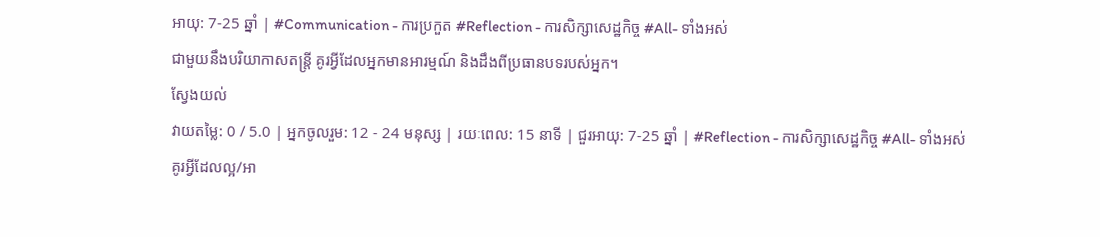អាយុ: 7-25 ឆ្នាំ | #Communication - ការប្រកួត #Reflection - ការសិក្សាសេដ្ឋកិច្ច #All- ទាំងអស់
ជាមួយនឹងបរិយាកាសតន្ត្រី គូរអ្វីដែលអ្នកមានអារម្មណ៍ និងដឹងពីប្រធានបទរបស់អ្នក។
ស្វែងយល់
វាយតម្លៃ: 0 / 5.0 | អ្នកចូលរួម: 12 - 24 មនុស្ស | រយៈពេល: 15 នាទី | ជួរអាយុ: 7-25 ឆ្នាំ | #Reflection - ការសិក្សាសេដ្ឋកិច្ច #All- ទាំងអស់
គូរអ្វីដែលល្អ/អា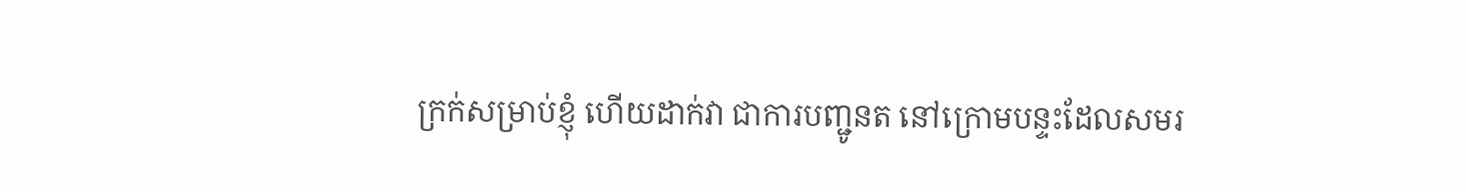ក្រក់សម្រាប់ខ្ញុំ ហើយដាក់វា ជាការបញ្ជូនត នៅក្រោមបន្ទះដែលសមរ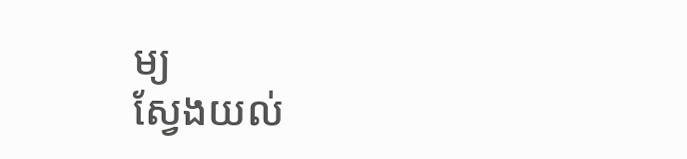ម្យ
ស្វែងយល់